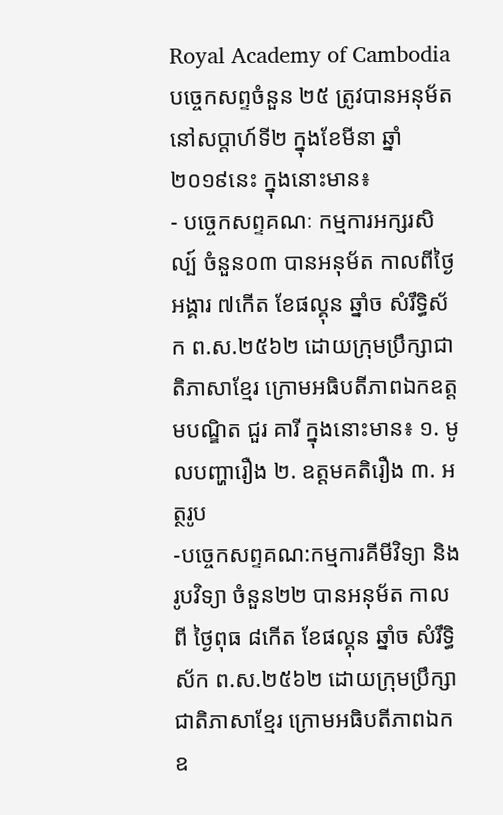Royal Academy of Cambodia
បច្ចេកសព្ទចំនួន ២៥ ត្រូវបានអនុម័ត នៅសប្តាហ៍ទី២ ក្នុងខែមីនា ឆ្នាំ២០១៩នេះ ក្នុងនោះមាន៖
- បច្ចេកសព្ទគណៈ កម្មការអក្សរសិល្ប៍ ចំនួន០៣ បានអនុម័ត កាលពីថ្ងៃអង្គារ ៧កើត ខែផល្គុន ឆ្នាំច សំរឹទ្ធិស័ក ព.ស.២៥៦២ ដោយក្រុមប្រឹក្សាជាតិភាសាខ្មែរ ក្រោមអធិបតីភាពឯកឧត្តមបណ្ឌិត ជួរ គារី ក្នុងនោះមាន៖ ១. មូលបញ្ហារឿង ២. ឧត្តមគតិរឿង ៣. អត្ថរូប
-បច្ចេកសព្ទគណ:កម្មការគីមីវិទ្យា និង រូបវិទ្យា ចំនួន២២ បានអនុម័ត កាលពី ថ្ងៃពុធ ៨កើត ខែផល្គុន ឆ្នាំច សំរឹទ្ធិស័ក ព.ស.២៥៦២ ដោយក្រុមប្រឹក្សាជាតិភាសាខ្មែរ ក្រោមអធិបតីភាពឯកឧ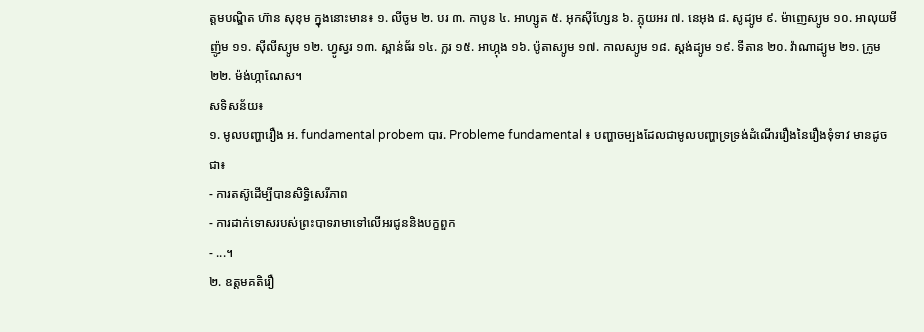ត្តមបណ្ឌិត ហ៊ាន សុខុម ក្នុងនោះមាន៖ ១. លីចូម ២. បរ ៣. កាបូន ៤. អាហ្សូត ៥. អុកស៊ីហ្សែន ៦. ភ្លុយអរ ៧. នេអុង ៨. សូដ្យូម ៩. ម៉ាញេស្យូម ១០. អាលុយមីញ៉ូម ១១. ស៊ីលីស្យូម ១២. ហ្វូស្វរ ១៣. ស្ពាន់ធ័រ ១៤. ក្លរ ១៥. អាហ្កុង ១៦. ប៉ូតាស្យូម ១៧. កាលស្យូម ១៨. ស្តង់ដ្យូម ១៩. ទីតាន ២០. វ៉ាណាដ្យូម ២១. ក្រូម ២២. ម៉ង់ហ្កាណែស។
សទិសន័យ៖
១. មូលបញ្ហារឿង អ. fundamental probem បារ. Probleme fundamental ៖ បញ្ហាចម្បងដែលជាមូលបញ្ហាទ្រទ្រង់ដំណើររឿងនៃរឿងទុំទាវ មានដូចជា៖
- ការតស៊ូដើម្បីបានសិទ្ធិសេរីភាព
- ការដាក់ទោសរបស់ព្រះបាទរាមាទៅលើអរជូននិងបក្ខពួក
- ...។
២. ឧត្តមគតិរឿ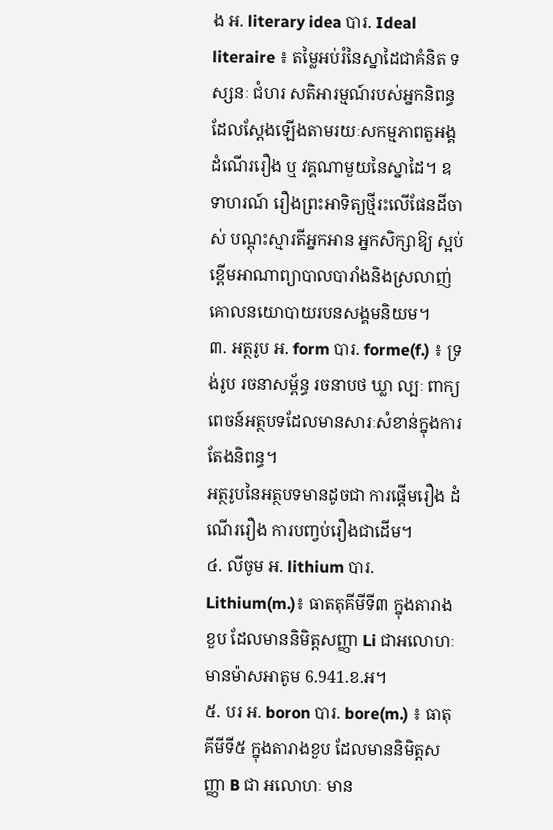ង អ. literary idea បារ. Ideal literaire ៖ តម្លៃអប់រំនៃស្នាដៃជាគំនិត ទស្សនៈ ជំហរ សតិអារម្មណ៍របស់អ្នកនិពន្ធ ដែលស្តែងឡើងតាមរយៈសកម្មភាពតួអង្គ ដំណើររឿង ឬ វគ្គណាមួយនៃស្នាដៃ។ ឧទាហរណ៍ រឿងព្រះអាទិត្យថ្មីរះលើផែនដីចាស់ បណ្តុះស្មារតីអ្នកអាន អ្នកសិក្សាឱ្យ ស្អប់ខ្ពើមអាណាព្យាបាលបារាំងនិងស្រលាញ់គោលនយោបាយរបនសង្គមនិយម។
៣. អត្ថរូប អ. form បារ. forme(f.) ៖ ទ្រង់រូប រចនាសម្ព័ន្ធ រចនាបថ ឃ្លា ល្បៈ ពាក្យពេចន៍អត្ថបទដែលមានសារៈសំខាន់ក្នុងការតែងនិពន្ធ។
អត្ថរូបនៃអត្ថបទមានដូចជា ការផ្តើមរឿង ដំណើររឿង ការបញ្វប់រឿងជាដើម។
៤. លីចូម អ. lithium បារ. Lithium(m.)៖ ធាតតុគីមីទី៣ ក្នុងតារាងខួប ដែលមាននិមិត្តសញ្ញា Li ជាអលោហៈ មានម៉ាសអាតូម 6.941.ខ.អ។
៥. បរ អ. boron បារ. bore(m.) ៖ ធាតុគីមីទី៥ ក្នុងតារាងខួប ដែលមាននិមិត្តសញ្ញា B ជា អលោហៈ មាន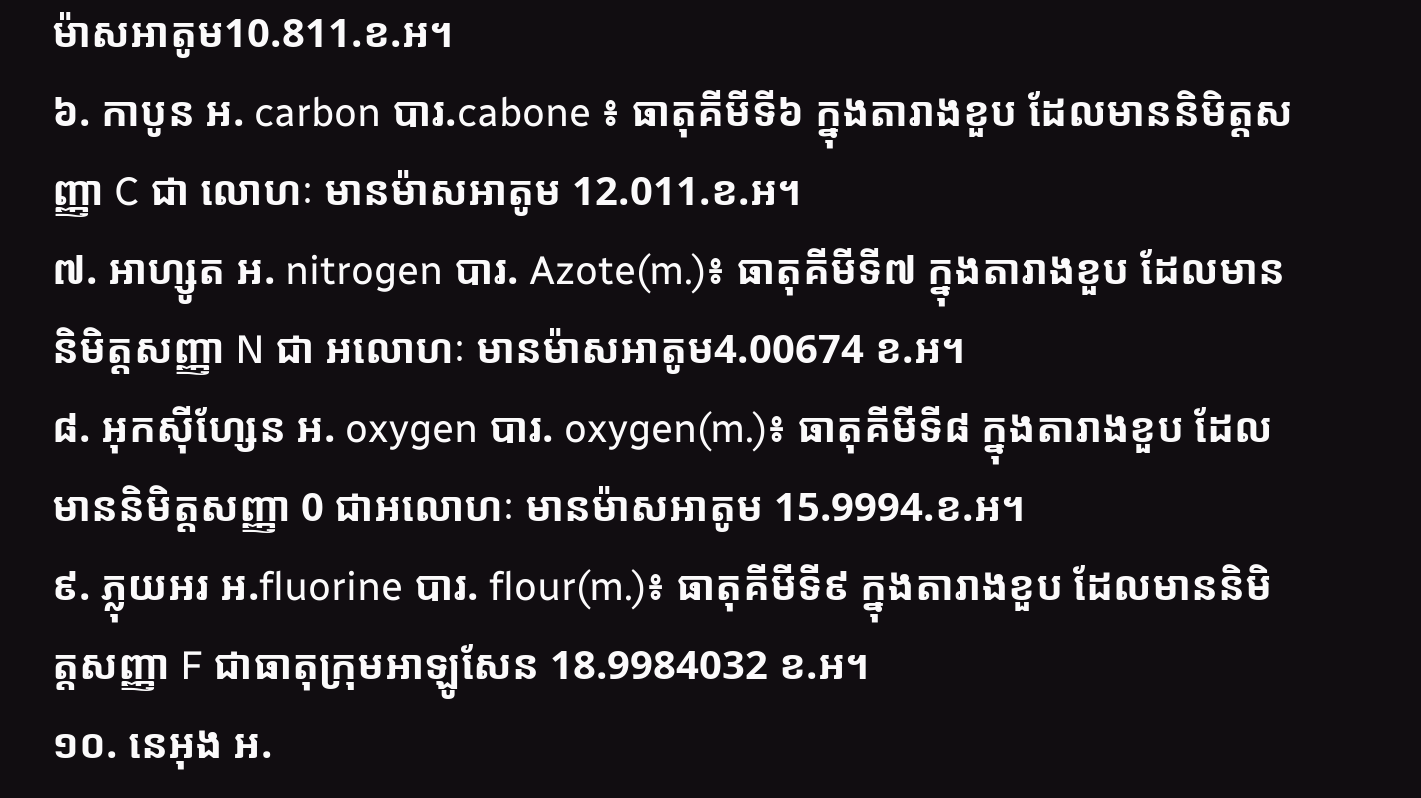ម៉ាសអាតូម10.811.ខ.អ។
៦. កាបូន អ. carbon បារ.cabone ៖ ធាតុគីមីទី៦ ក្នុងតារាងខួប ដែលមាននិមិត្តសញ្ញា C ជា លោហៈ មានម៉ាសអាតូម 12.011.ខ.អ។
៧. អាហ្សូត អ. nitrogen បារ. Azote(m.)៖ ធាតុគីមីទី៧ ក្នុងតារាងខួប ដែលមាននិមិត្តសញ្ញា N ជា អលោហៈ មានម៉ាសអាតូម4.00674 ខ.អ។
៨. អុកស៊ីហ្សែន អ. oxygen បារ. oxygen(m.)៖ ធាតុគីមីទី៨ ក្នុងតារាងខួប ដែលមាននិមិត្តសញ្ញា 0 ជាអលោហៈ មានម៉ាសអាតូម 15.9994.ខ.អ។
៩. ភ្លុយអរ អ.fluorine បារ. flour(m.)៖ ធាតុគីមីទី៩ ក្នុងតារាងខួប ដែលមាននិមិត្តសញ្ញា F ជាធាតុក្រុមអាឡូសែន 18.9984032 ខ.អ។
១០. នេអុង អ.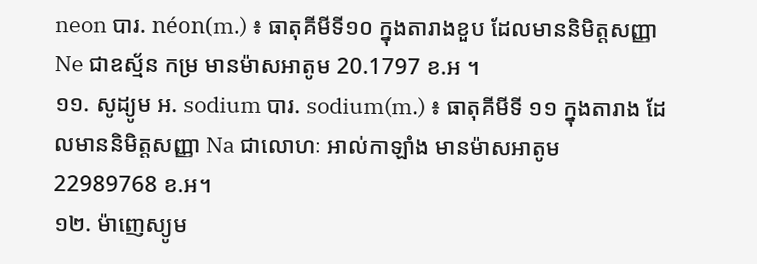neon បារ. néon(m.) ៖ ធាតុគីមីទី១០ ក្នុងតារាងខួប ដែលមាននិមិត្តសញ្ញា Ne ជាឧស្ម័ន កម្រ មានម៉ាសអាតូម 20.1797 ខ.អ ។
១១. សូដ្យូម អ. sodium បារ. sodium(m.) ៖ ធាតុគីមីទី ១១ ក្នុងតារាង ដែលមាននិមិត្តសញ្ញា Na ជាលោហៈ អាល់កាឡាំង មានម៉ាសអាតូម 22989768 ខ.អ។
១២. ម៉ាញេស្យូម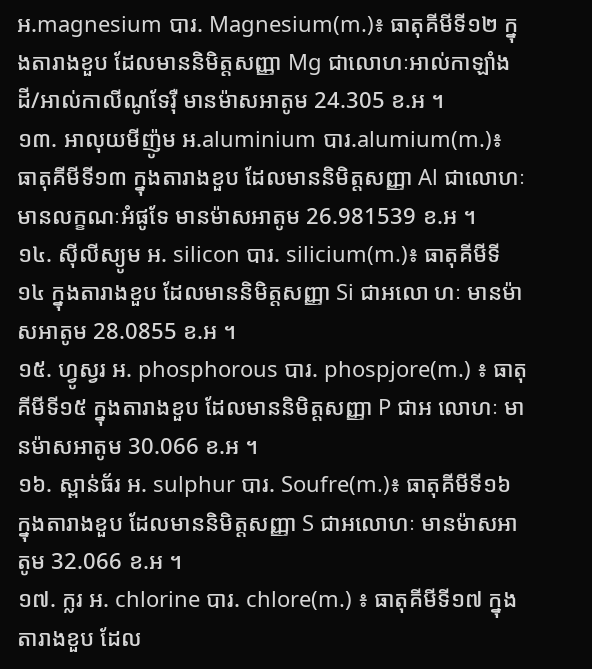អ.magnesium បារ. Magnesium(m.)៖ ធាតុគីមីទី១២ ក្នុងតារាងខួប ដែលមាននិមិត្តសញ្ញា Mg ជាលោហៈអាល់កាឡាំងដី/អាល់កាលីណូទែរ៉ឺ មានម៉ាសអាតូម 24.305 ខ.អ ។
១៣. អាលុយមីញ៉ូម អ.aluminium បារ.alumium(m.)៖ ធាតុគីមីទី១៣ ក្នុងតារាងខួប ដែលមាននិមិត្តសញ្ញា Al ជាលោហៈ មានលក្ខណៈអំផូទែ មានម៉ាសអាតូម 26.981539 ខ.អ ។
១៤. ស៊ីលីស្យូម អ. silicon បារ. silicium(m.)៖ ធាតុគីមីទី១៤ ក្នុងតារាងខួប ដែលមាននិមិត្តសញ្ញា Si ជាអលោ ហៈ មានម៉ាសអាតូម 28.0855 ខ.អ ។
១៥. ហ្វូស្វរ អ. phosphorous បារ. phospjore(m.) ៖ ធាតុគីមីទី១៥ ក្នុងតារាងខួប ដែលមាននិមិត្តសញ្ញា P ជាអ លោហៈ មានម៉ាសអាតូម 30.066 ខ.អ ។
១៦. ស្ពាន់ធ័រ អ. sulphur បារ. Soufre(m.)៖ ធាតុគីមីទី១៦ ក្នុងតារាងខួប ដែលមាននិមិត្តសញ្ញា S ជាអលោហៈ មានម៉ាសអាតូម 32.066 ខ.អ ។
១៧. ក្លរ អ. chlorine បារ. chlore(m.) ៖ ធាតុគីមីទី១៧ ក្នុងតារាងខួប ដែល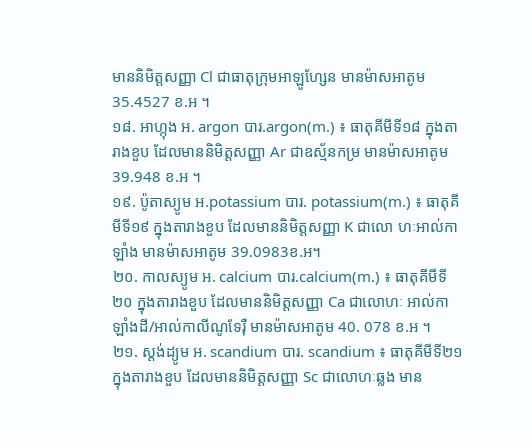មាននិមិត្តសញ្ញា Cl ជាធាតុក្រុមអាឡូហ្សែន មានម៉ាសអាតូម 35.4527 ខ.អ ។
១៨. អាហ្កុង អ. argon បារ.argon(m.) ៖ ធាតុគីមីទី១៨ ក្នុងតារាងខួប ដែលមាននិមិត្តសញ្ញា Ar ជាឧស្ម័នកម្រ មានម៉ាសអាតូម 39.948 ខ.អ ។
១៩. ប៉ូតាស្យូម អ.potassium បារ. potassium(m.) ៖ ធាតុគីមីទី១៩ ក្នុងតារាងខួប ដែលមាននិមិត្តសញ្ញា K ជាលោ ហៈអាល់កាឡាំង មានម៉ាសអាតូម 39.0983ខ.អ។
២០. កាលស្យូម អ. calcium បារ.calcium(m.) ៖ ធាតុគីមីទី២០ ក្នុងតារាងខួប ដែលមាននិមិត្តសញ្ញា Ca ជាលោហៈ អាល់កាឡាំងដី/អាល់កាលីណូទែរ៉ឺ មានម៉ាសអាតូម 40. 078 ខ.អ ។
២១. ស្តង់ដ្យូម អ. scandium បារ. scandium ៖ ធាតុគីមីទី២១ ក្នុងតារាងខួប ដែលមាននិមិត្តសញ្ញា Sc ជាលោហៈឆ្លង មាន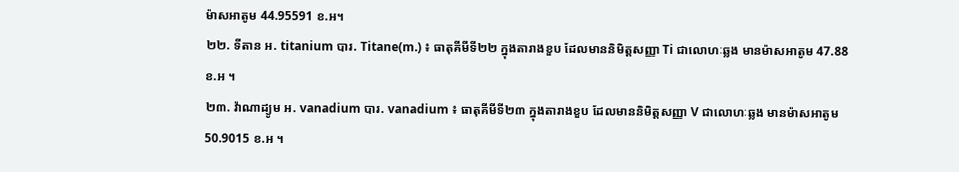ម៉ាសអាតូម 44.95591 ខ.អ។
២២. ទីតាន អ. titanium បារ. Titane(m.) ៖ ធាតុគីមីទី២២ ក្នុងតារាងខួប ដែលមាននិមិត្តសញ្ញា Ti ជាលោហៈឆ្លង មានម៉ាសអាតូម 47.88 ខ.អ ។
២៣. វ៉ាណាដ្យូម អ. vanadium បារ. vanadium ៖ ធាតុគីមីទី២៣ ក្នុងតារាងខួប ដែលមាននិមិត្តសញ្ញា V ជាលោហៈឆ្លង មានម៉ាសអាតូម 50.9015 ខ.អ ។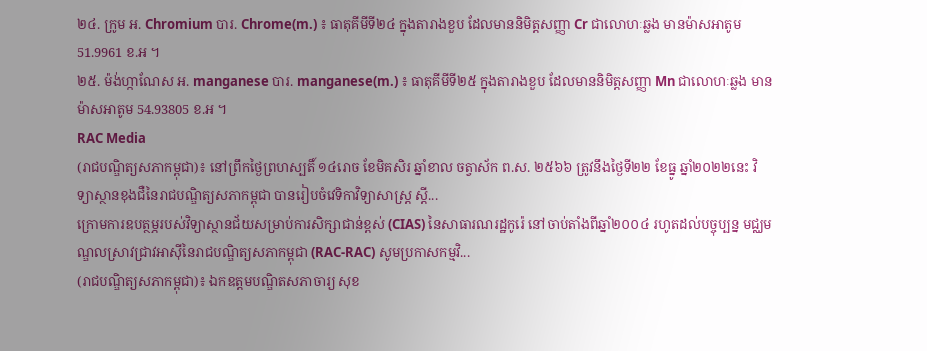២៤. ក្រូម អ. Chromium បារ. Chrome(m.) ៖ ធាតុគីមីទី២៤ ក្នុងតារាងខួប ដែលមាននិមិត្តសញ្ញា Cr ជាលោហៈឆ្លង មានម៉ាសអាតូម 51.9961 ខ.អ ។
២៥. ម៉ង់ហ្កាណែស អ. manganese បារ. manganese(m.) ៖ ធាតុគីមីទី២៥ ក្នុងតារាងខួប ដែលមាននិមិត្តសញ្ញា Mn ជាលោហៈឆ្លង មានម៉ាសអាតូម 54.93805 ខ.អ ។
RAC Media
(រាជបណ្ឌិត្យសភាកម្ពុជា)៖ នៅព្រឹកថ្ងៃព្រហស្បតិ៍ ១៤រោច ខែមិគសិរ ឆ្នាំខាល ចត្វាស័ក ព.ស. ២៥៦៦ ត្រូវនឹងថ្ងៃទី២២ ខែធ្នូ ឆ្នាំ២០២២នេះ វិទ្យាស្ថានខុងជឺនៃរាជបណ្ឌិត្យសភាកម្ពុជា បានរៀបចំវេទិកាវិទ្យាសាស្ត្រ ស្ដី...
ក្រោមការឧបត្ថម្ភរបស់វិទ្យាស្ថានជ័យសម្រាប់ការសិក្សាជាន់ខ្ពស់ (CIAS) នៃសាធារណរដ្ឋកូរ៉េ នៅចាប់តាំងពីឆ្នាំ២០០៤ រហូតដល់បច្ចុប្បន្ន មជ្ឈមណ្ឌលស្រាវជ្រាវអាស៊ីនៃរាជបណ្ឌិត្យសភាកម្ពុជា (RAC-RAC) សូមប្រកាសកម្មវិ...
(រាជបណ្ឌិត្យសភាកម្ពុជា)៖ ឯកឧត្ដមបណ្ឌិតសភាចារ្យ សុខ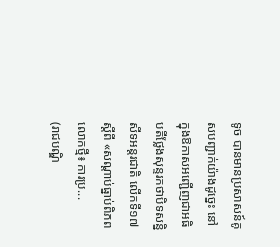ទូច បានមានប្រសាសន៍គូសបញ្ជាក់យ៉ាងដូច្នេះ នៅក្នុងឱកាសអញ្ជើញជាអធិបតីថ្លែងសុន្ទរកថាបិទសន្និសីទអន្តរជាតិ លើកទី១៧ ស្ដីពី «សណ្ដាប់ធ្នាប់ពិភពលោកថ្មី៖ ការប្រ...
(រាជបណ្ឌិ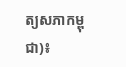ត្យសភាកម្ពុជា)៖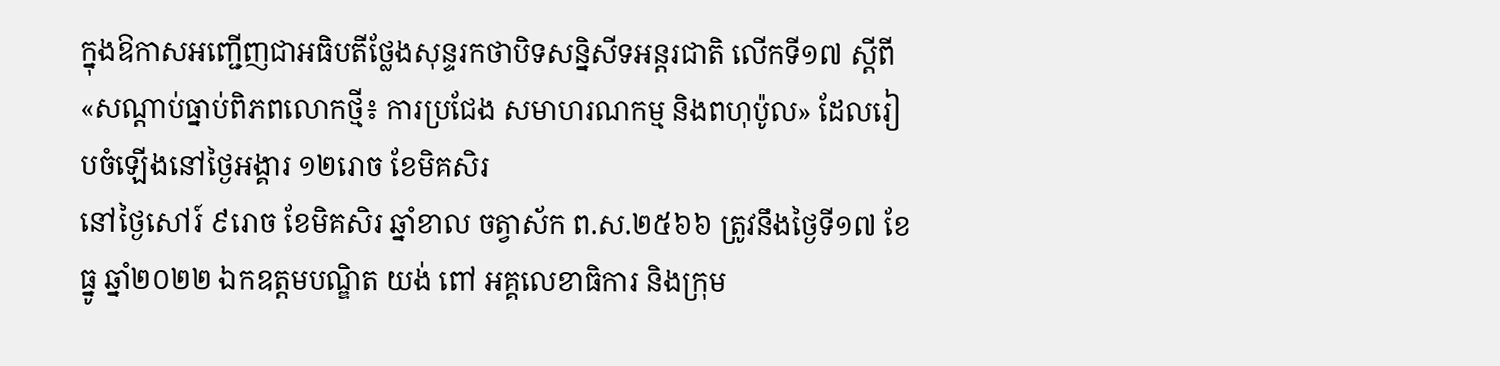ក្នុងឱកាសអញ្ជើញជាអធិបតីថ្លែងសុន្ទរកថាបិទសន្និសីទអន្តរជាតិ លើកទី១៧ ស្ដីពី «សណ្ដាប់ធ្នាប់ពិភពលោកថ្មី៖ ការប្រជែង សមាហរណកម្ម និងពហុប៉ូល» ដែលរៀបចំឡើងនៅថ្ងៃអង្គារ ១២រោច ខែមិគសិរ
នៅថ្ងៃសៅរ៍ ៩រោច ខែមិគសិរ ឆ្នាំខាល ចត្វាស័ក ព.ស.២៥៦៦ ត្រូវនឹងថ្ងៃទី១៧ ខែធ្នូ ឆ្នាំ២០២២ ឯកឧត្តមបណ្ឌិត យង់ ពៅ អគ្គលេខាធិការ និងក្រុម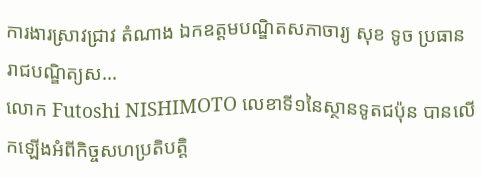ការងារស្រាវជ្រាវ តំណាង ឯកឧត្តមបណ្ឌិតសភាចារ្យ សុខ ទូច ប្រធានរាជបណ្ឌិត្យស...
លោក Futoshi NISHIMOTO លេខាទី១នៃស្ថានទូតជប៉ុន បានលើកឡើងអំពីកិច្ចសហប្រតិបត្តិ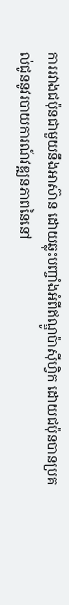ការរវាងជប៉ុនជាមួយនឹងអាស៊ាន ដោយឆ្លុះបញ្ចាំងអំពីឥណ្ឌូប៉ាស៊ីហ្វិក ដោយជប៉ុនបានប្រគល់ជូននូវរបាយការណ៍វឌ្ឍនភាពនៃនៅ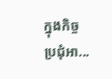ក្នុងកិច្ចប្រជុំអា...